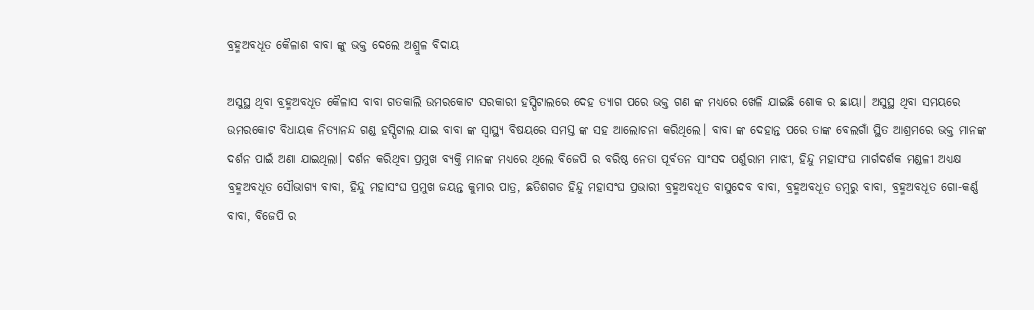ବ୍ରହ୍ମଅବଧୂତ କୈଳାଶ ବାବା ଙ୍କୁ ଭକ୍ତ ଦେଲେ ଅଶ୍ରୁଳ ବିଦାୟ

ଅସୁସ୍ଥ ଥିବା ବ୍ରହ୍ମଅବଧୂତ କୈଳାସ ବାବା ଗତକାଲି ଉମରକୋଟ ସରକାରୀ ହସ୍ପିଟାଲରେ ଦେହ ତ୍ୟାଗ ପରେ ଭକ୍ତ ଗଣ ଙ୍କ ମଧ୍ୟରେ ଖେଳି ଯାଇଛି ଶୋକ ର ଛାୟା। ଅସୁସ୍ଥ ଥିବା ସମୟରେ ଉମରକୋଟ ବିଧାୟକ ନିତ୍ୟାନନ୍ଦ ଗଣ୍ଡ ହସ୍ପିଟାଲ ଯାଇ ବାବା ଙ୍କ ସ୍ବାସ୍ଥ୍ୟ ବିଷୟରେ ସମସ୍ତ ଙ୍କ ସହ ଆଲୋଚନା କରିଥିଲେ। ବାବା ଙ୍କ ଦେହାନ୍ତ ପରେ ତାଙ୍କ ବେଲଗାଁ ସ୍ଥିତ ଆଶ୍ରମରେ ଭକ୍ତ ମାନଙ୍କ ଦର୍ଶନ ପାଇଁ ଅଣା ଯାଇଥିଲା। ଦର୍ଶନ କରିଥିବା ପ୍ରମୁଖ ବ୍ୟକ୍ତି ମାନଙ୍କ ମଧ୍ୟରେ ଥିଲେ ବିଜେପି ର ବରିଷ୍ଠ ନେତା ପୂର୍ବତନ ସାଂସଦ ପର୍ଶୁରାମ ମାଝୀ, ହିନ୍ଦୁ ମହାସଂଘ ମାର୍ଗଦର୍ଶକ ମଣ୍ଡଳୀ ଅଧ୍ୟକ୍ଷ ବ୍ରହ୍ମଅବଧୂତ ସୌଭାଗ୍ୟ ବାବା, ହିନ୍ଦୁ ମହାସଂଘ ପ୍ରମୁଖ ଜୟନ୍ତ କୁମାର ପାତ୍ର, ଛତିଶଗଡ ହିନ୍ଦୁ ମହାସଂଘ ପ୍ରଭାରୀ ବ୍ରହ୍ମଅବଧୂତ ବାସୁଦେବ ବାବା, ବ୍ରହ୍ମଅବଧୂତ ଡମ୍ବରୁ ବାବା, ବ୍ରହ୍ମଅବଧୂତ ଗୋ-କର୍ଣ୍ଣ ବାବା, ବିଜେପି ର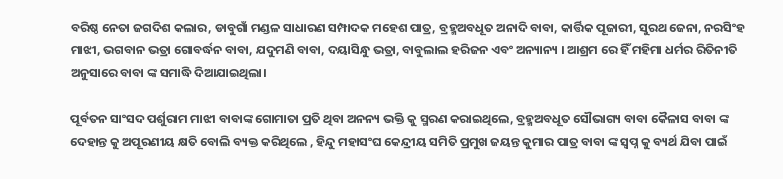ବରିଷ୍ଠ ନେତା ଜଗଦିଶ କଲାର, ଡାବୁଗାଁ ମଣ୍ଡଳ ସାଧାରଣ ସମ୍ପାଦକ ମହେଶ ପାତ୍ର, ବ୍ରହ୍ମଅବଧୂତ ଅନାଦି ବାବା, କାର୍ତ୍ତିକ ପୂଜାରୀ, ସୁରଥ ଜେନା, ନରସିଂହ ମାଝୀ, ଭଗବାନ ଭତ୍ରା ଗୋବର୍ଦ୍ଧନ ବାବା, ଯଦୁମଣି ବାବା, ଦୟାସିନ୍ଧୁ ଭତ୍ରା, ବାବୁଲାଲ ହରିଜନ ଏବଂ ଅନ୍ୟାନ୍ୟ । ଆଶ୍ରମ ରେ ହିଁ ମହିମା ଧର୍ମର ରିତିନୀତି ଅନୁସାରେ ବାବା ଙ୍କ ସମାଦ୍ଧି ଦିଆଯାଇଥିଲା।

ପୂର୍ବତନ ସାଂସଦ ପର୍ଶୁରାମ ମାଝୀ ବାବାଙ୍କ ଗୋମାତା ପ୍ରତି ଥିବା ଅନନ୍ୟ ଭକ୍ତି କୁ ସ୍ମରଣ କରାଇଥିଲେ, ବ୍ରହ୍ମଅବଧୂତ ସୌଭାଗ୍ୟ ବାବା କୈଳାସ ବାବା ଙ୍କ ଦେହାନ୍ତ କୁ ଅପୂରଣୀୟ କ୍ଷତି ବୋଲି ବ୍ୟକ୍ତ କରିଥିଲେ , ହିନ୍ଦୁ ମହାସଂଘ କେନ୍ଦ୍ରୀୟ ସମିତି ପ୍ରମୁଖ ଜୟନ୍ତ କୁମାର ପାତ୍ର ବାବା ଙ୍କ ସ୍ବପ୍ନ କୁ ବ୍ୟର୍ଥ ଯିବା ପାଇଁ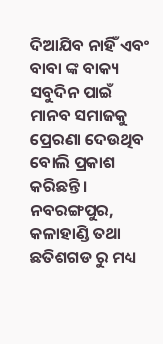ଦିଆଯିବ ନାହିଁ ଏବଂ ବାବା ଙ୍କ ବାକ୍ୟ ସବୁଦିନ ପାଇଁ ମାନବ ସମାଜକୁ ପ୍ରେରଣା ଦେଉଥିବ ବୋଲି ପ୍ରକାଶ କରିଛନ୍ତି। ନବରଙ୍ଗପୁର, କଳାହାଣ୍ଡି ତଥା ଛତିଶଗଡ ରୁ ମଧ୍ୟ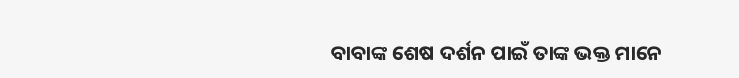ବାବାଙ୍କ ଶେଷ ଦର୍ଶନ ପାଇଁ ତାଙ୍କ ଭକ୍ତ ମାନେ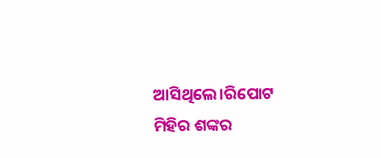ଆସିଥିଲେ।ରିପୋଟ ମିହିର ଶଙ୍କର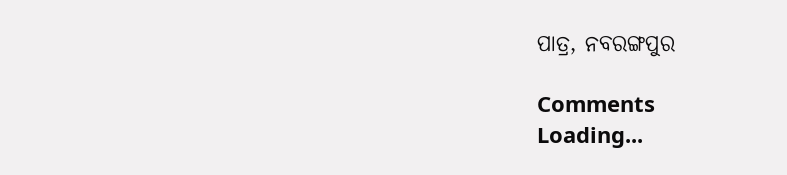ପାତ୍ର, ନବରଙ୍ଗପୁର

Comments
Loading...